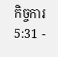កិច្ចការ 5:31 -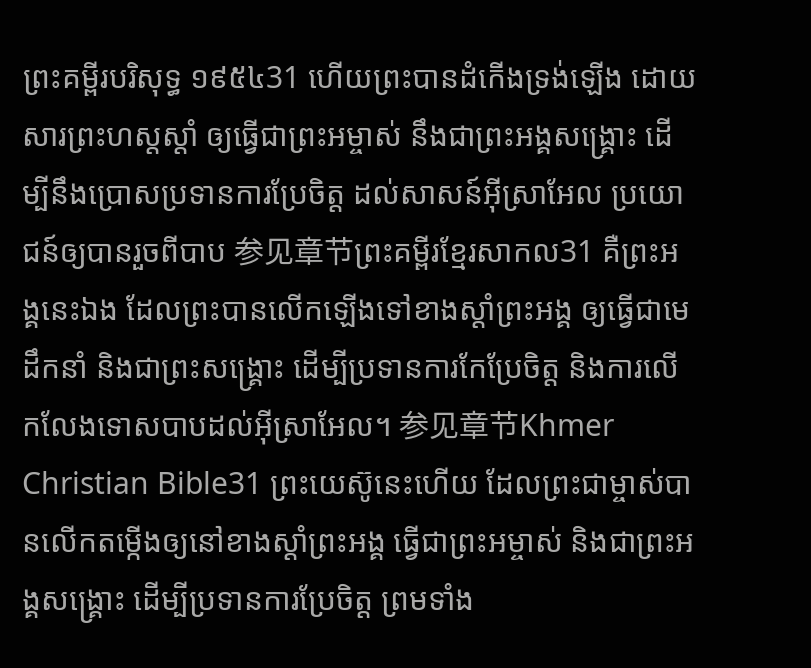ព្រះគម្ពីរបរិសុទ្ធ ១៩៥៤31 ហើយព្រះបានដំកើងទ្រង់ឡើង ដោយសារព្រះហស្តស្តាំ ឲ្យធ្វើជាព្រះអម្ចាស់ នឹងជាព្រះអង្គសង្គ្រោះ ដើម្បីនឹងប្រោសប្រទានការប្រែចិត្ត ដល់សាសន៍អ៊ីស្រាអែល ប្រយោជន៍ឲ្យបានរួចពីបាប 参见章节ព្រះគម្ពីរខ្មែរសាកល31 គឺព្រះអង្គនេះឯង ដែលព្រះបានលើកឡើងទៅខាងស្ដាំព្រះអង្គ ឲ្យធ្វើជាមេដឹកនាំ និងជាព្រះសង្គ្រោះ ដើម្បីប្រទានការកែប្រែចិត្ត និងការលើកលែងទោសបាបដល់អ៊ីស្រាអែល។ 参见章节Khmer Christian Bible31 ព្រះយេស៊ូនេះហើយ ដែលព្រះជាម្ចាស់បានលើកតម្កើងឲ្យនៅខាងស្ដាំព្រះអង្គ ធ្វើជាព្រះអម្ចាស់ និងជាព្រះអង្គសង្គ្រោះ ដើម្បីប្រទានការប្រែចិត្ដ ព្រមទាំង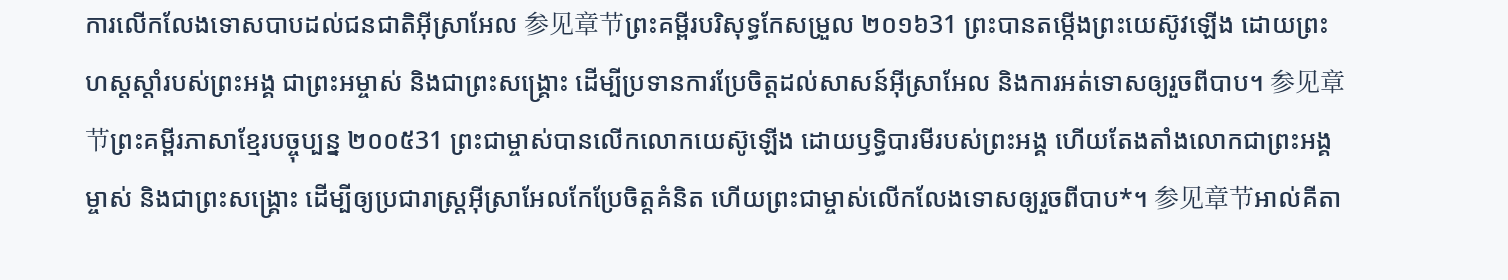ការលើកលែងទោសបាបដល់ជនជាតិអ៊ីស្រាអែល 参见章节ព្រះគម្ពីរបរិសុទ្ធកែសម្រួល ២០១៦31 ព្រះបានតម្កើងព្រះយេស៊ូវឡើង ដោយព្រះហស្តស្តាំរបស់ព្រះអង្គ ជាព្រះអម្ចាស់ និងជាព្រះសង្គ្រោះ ដើម្បីប្រទានការប្រែចិត្តដល់សាសន៍អ៊ីស្រាអែល និងការអត់ទោសឲ្យរួចពីបាប។ 参见章节ព្រះគម្ពីរភាសាខ្មែរបច្ចុប្បន្ន ២០០៥31 ព្រះជាម្ចាស់បានលើកលោកយេស៊ូឡើង ដោយឫទ្ធិបារមីរបស់ព្រះអង្គ ហើយតែងតាំងលោកជាព្រះអង្គម្ចាស់ និងជាព្រះសង្គ្រោះ ដើម្បីឲ្យប្រជារាស្ដ្រអ៊ីស្រាអែលកែប្រែចិត្តគំនិត ហើយព្រះជាម្ចាស់លើកលែងទោសឲ្យរួចពីបាប*។ 参见章节អាល់គីតា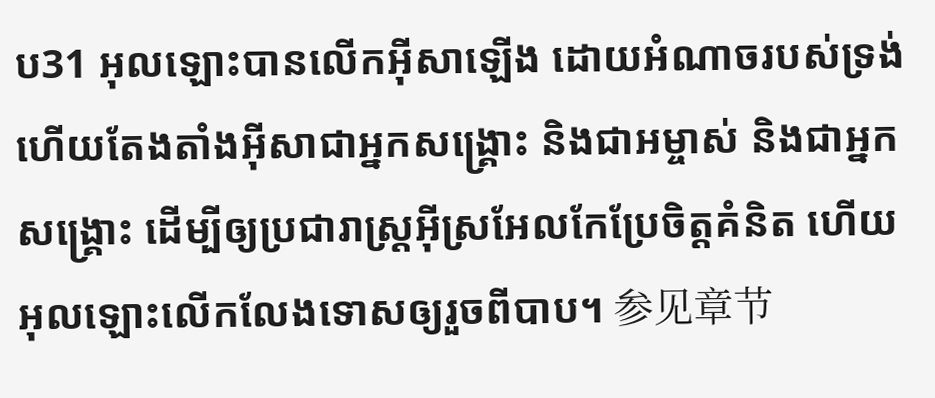ប31 អុលឡោះបានលើកអ៊ីសាឡើង ដោយអំណាចរបស់ទ្រង់ ហើយតែងតាំងអ៊ីសាជាអ្នកសង្រ្គោះ និងជាអម្ចាស់ និងជាអ្នកសង្រ្គោះ ដើម្បីឲ្យប្រជារាស្ដ្រអ៊ីស្រអែលកែប្រែចិត្ដគំនិត ហើយអុលឡោះលើកលែងទោសឲ្យរួចពីបាប។ 参见章节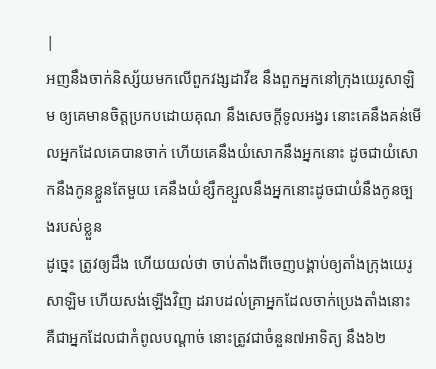|
អញនឹងចាក់និស្ស័យមកលើពួកវង្សដាវីឌ នឹងពួកអ្នកនៅក្រុងយេរូសាឡិម ឲ្យគេមានចិត្តប្រកបដោយគុណ នឹងសេចក្ដីទូលអង្វរ នោះគេនឹងគន់មើលអ្នកដែលគេបានចាក់ ហើយគេនឹងយំសោកនឹងអ្នកនោះ ដូចជាយំសោកនឹងកូនខ្លួនតែមួយ គេនឹងយំខ្សឹកខ្សួលនឹងអ្នកនោះដូចជាយំនឹងកូនច្បងរបស់ខ្លួន
ដូច្នេះ ត្រូវឲ្យដឹង ហើយយល់ថា ចាប់តាំងពីចេញបង្គាប់ឲ្យតាំងក្រុងយេរូសាឡិម ហើយសង់ឡើងវិញ ដរាបដល់គ្រាអ្នកដែលចាក់ប្រេងតាំងនោះ គឺជាអ្នកដែលជាកំពូលបណ្តាច់ នោះត្រូវជាចំនួន៧អាទិត្យ នឹង៦២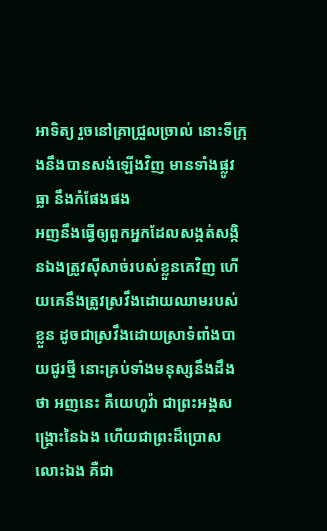អាទិត្យ រួចនៅគ្រាជ្រួលច្រាល់ នោះទីក្រុងនឹងបានសង់ឡើងវិញ មានទាំងផ្លូវធ្លា នឹងកំផែងផង
អញនឹងធ្វើឲ្យពួកអ្នកដែលសង្កត់សង្កិនឯងត្រូវស៊ីសាច់របស់ខ្លួនគេវិញ ហើយគេនឹងត្រូវស្រវឹងដោយឈាមរបស់ខ្លួន ដូចជាស្រវឹងដោយស្រាទំពាំងបាយជូរថ្មី នោះគ្រប់ទាំងមនុស្សនឹងដឹងថា អញនេះ គឺយេហូវ៉ា ជាព្រះអង្គសង្គ្រោះនៃឯង ហើយជាព្រះដ៏ប្រោសលោះឯង គឺជា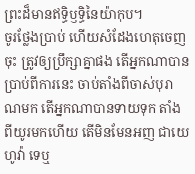ព្រះដ៏មានឥទ្ធិឫទ្ធិនៃយ៉ាកុប។
ចូរថ្លែងប្រាប់ ហើយសំដែងហេតុចេញចុះ ត្រូវឲ្យប្រឹក្សាគ្នាផង តើអ្នកណាបានប្រាប់ពីការនេះ ចាប់តាំងពីចាស់បុរាណមក តើអ្នកណាបានទាយទុក តាំងពីយូរមកហើយ តើមិនមែនអញ ជាយេហូវ៉ា ទេឬ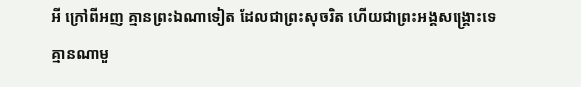អី ក្រៅពីអញ គ្មានព្រះឯណាទៀត ដែលជាព្រះសុចរិត ហើយជាព្រះអង្គសង្គ្រោះទេ គ្មានណាមួ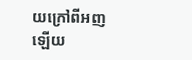យក្រៅពីអញឡើយ